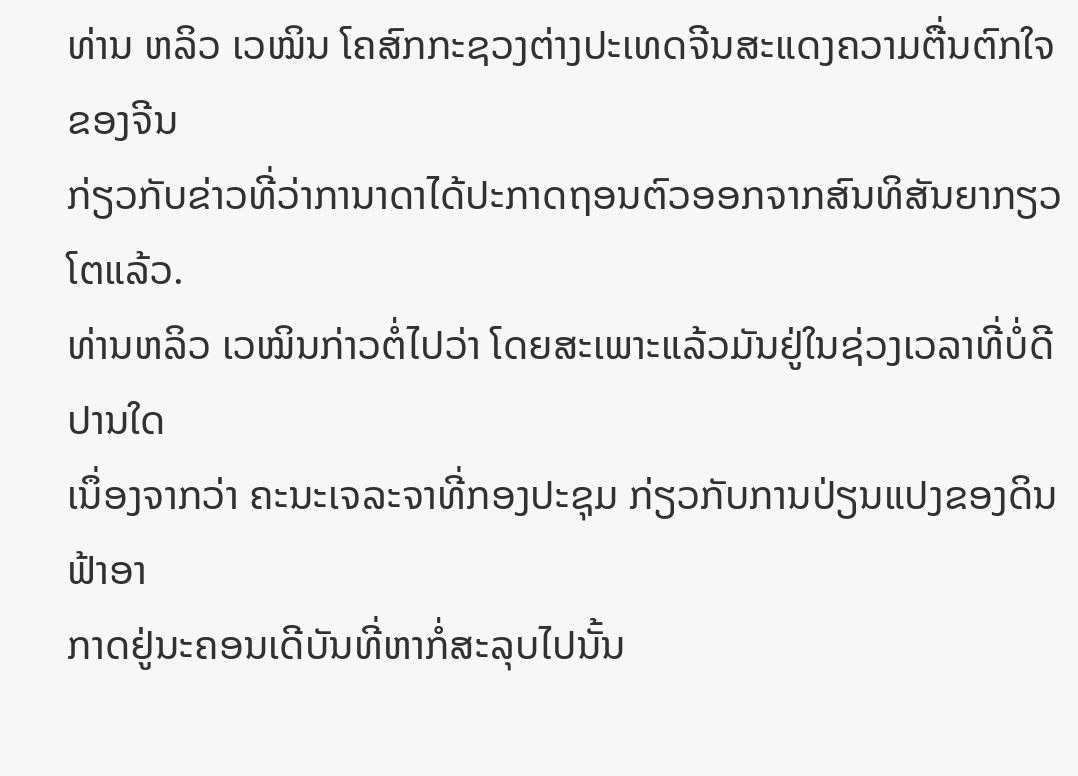ທ່ານ ຫລິວ ເວໝິນ ໂຄສົກກະຊວງຕ່າງປະເທດຈີນສະແດງຄວາມຕື່ນຕົກໃຈຂອງຈີນ
ກ່ຽວກັບຂ່າວທີ່ວ່າການາດາໄດ້ປະກາດຖອນຕົວອອກຈາກສົນທິສັນຍາກຽວໂຕແລ້ວ.
ທ່ານຫລິວ ເວໝິນກ່າວຕໍ່ໄປວ່າ ໂດຍສະເພາະແລ້ວມັນຢູ່ໃນຊ່ວງເວລາທີ່ບໍ່ດີປານໃດ
ເນຶ່ອງຈາກວ່າ ຄະນະເຈລະຈາທີ່ກອງປະຊຸມ ກ່ຽວກັບການປ່ຽນແປງຂອງດິນຟ້າອາ
ກາດຢູ່ນະຄອນເດີບັນທີ່ຫາກໍ່ສະລຸບໄປນັ້ນ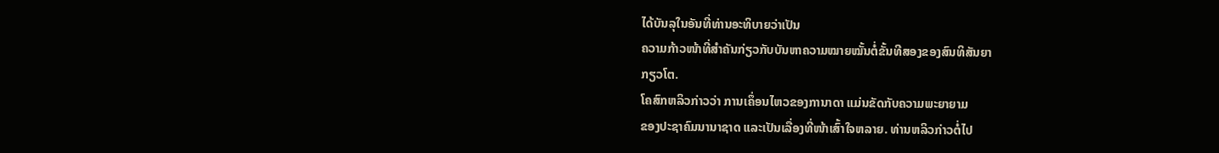ໄດ້ບັນລຸໃນອັນທີ່ທ່ານອະທິບາຍວ່າເປັນ
ຄວາມກ້າວໜ້າທີ່ສໍາຄັນກ່ຽວກັບບັນຫາຄວາມໝາຍໝັ້ນຕໍ່ຂັ້ນທີສອງຂອງສົນທິສັນຍາ
ກຽວໂຕ.
ໂຄສົກຫລິວກ່າວວ່າ ການເຄຶ່ອນໄຫວຂອງການາດາ ແມ່ນຂັດກັບຄວາມພະຍາຍາມ
ຂອງປະຊາຄົມນານາຊາດ ແລະເປັນເລື່ອງທີ່ໜ້າເສົ້າໃຈຫລາຍ. ທ່ານຫລິວກ່າວຕໍ່ໄປ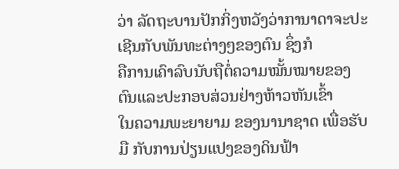ວ່າ ລັດຖະບານປັກກິ່ງຫວັງວ່າການາດາຈະປະເຊີນກັບພັນທະຕ່າງໆຂອງຕົນ ຊຶ່ງກໍ
ຄືການເຄົາລົບນັບຖືຕໍ່ຄວາມໝັ້ນໝາຍຂອງຕົນແລະປະກອບສ່ວນຢ່າງຫ້າວຫັນເຂົ້າ
ໃນຄວາມພະຍາຍາມ ຂອງນານາຊາດ ເພື່ອຮັບມື ກັບການປ່ຽນແປງຂອງດິນຟ້າ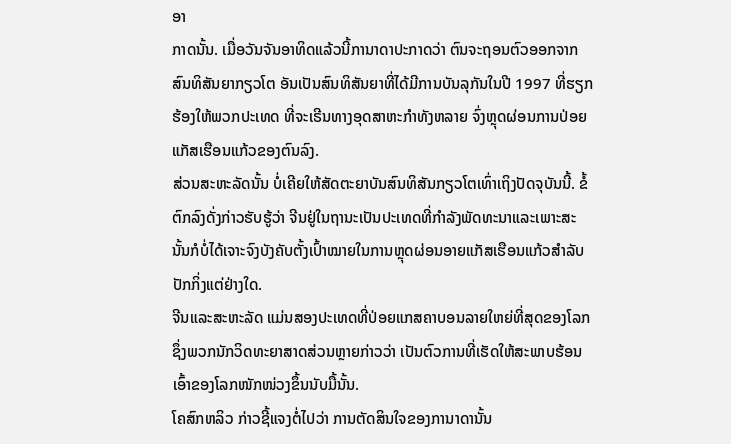ອາ
ກາດນັ້ນ. ເມື່ອວັນຈັນອາທິດແລ້ວນີ້ການາດາປະກາດວ່າ ຕົນຈະຖອນຕົວອອກຈາກ
ສົນທິສັນຍາກຽວໂຕ ອັນເປັນສົນທິສັນຍາທີ່ໄດ້ມີການບັນລຸກັນໃນປີ 1997 ທີ່ຮຽກ
ຮ້ອງໃຫ້ພວກປະເທດ ທີ່ຈະເຣີນທາງອຸດສາຫະກໍາທັງຫລາຍ ຈົ່ງຫຼຸດຜ່ອນການປ່ອຍ
ແກັສເຮືອນແກ້ວຂອງຕົນລົງ.
ສ່ວນສະຫະລັດນັ້ນ ບໍ່ເຄີຍໃຫ້ສັດຕະຍາບັນສົນທິສັນກຽວໂຕເທົ່າເຖິງປັດຈຸບັນນີ້. ຂໍ້
ຕົກລົງດັ່ງກ່າວຮັບຮູ້ວ່າ ຈີນຢູ່ໃນຖານະເປັນປະເທດທີ່ກໍາລັງພັດທະນາແລະເພາະສະ
ນັ້ນກໍບໍ່ໄດ້ເຈາະຈົງບັງຄັບຕັ້ງເປົ້າໝາຍໃນການຫຼຸດຜ່ອນອາຍແກັສເຮືອນແກ້ວສຳລັບ
ປັກກິ່ງແຕ່ຢ່າງໃດ.
ຈີນແລະສະຫະລັດ ແມ່ນສອງປະເທດທີ່ປ່ອຍແກສຄາບອນລາຍໃຫຍ່ທີ່ສຸດຂອງໂລກ
ຊຶ່ງພວກນັກວິດທະຍາສາດສ່ວນຫຼາຍກ່າວວ່າ ເປັນຕົວການທີ່ເຮັດໃຫ້ສະພາບຮ້ອນ
ເອົ້າຂອງໂລກໜັກໜ່ວງຂຶ້ນນັບມື້ນັ້ນ.
ໂຄສົກຫລິວ ກ່າວຊີ້ແຈງຕໍ່ໄປວ່າ ການຕັດສິນໃຈຂອງການາດານັ້ນ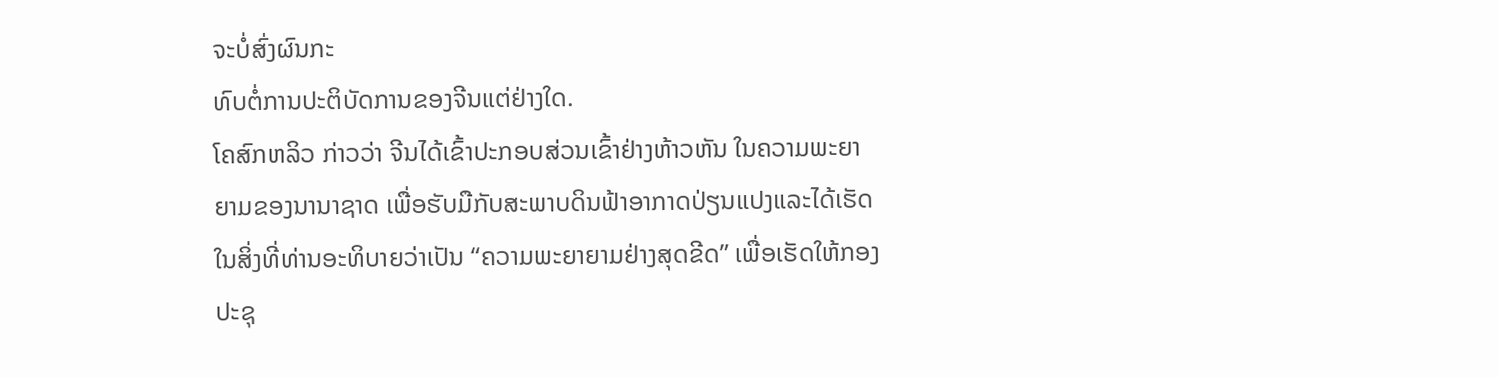ຈະບໍ່ສົ່ງຜົນກະ
ທົບຕໍ່ການປະຕິບັດການຂອງຈີນແຕ່ຢ່າງໃດ.
ໂຄສົກຫລິວ ກ່າວວ່າ ຈີນໄດ້ເຂົ້າປະກອບສ່ວນເຂົ້າຢ່າງຫ້າວຫັນ ໃນຄວາມພະຍາ
ຍາມຂອງນານາຊາດ ເພື່ອຮັບມືກັບສະພາບດິນຟ້າອາກາດປ່ຽນແປງແລະໄດ້ເຮັດ
ໃນສິ່ງທີ່ທ່ານອະທິບາຍວ່າເປັນ “ຄວາມພະຍາຍາມຢ່າງສຸດຂີດ” ເພື່ອເຮັດໃຫ້ກອງ
ປະຊຸ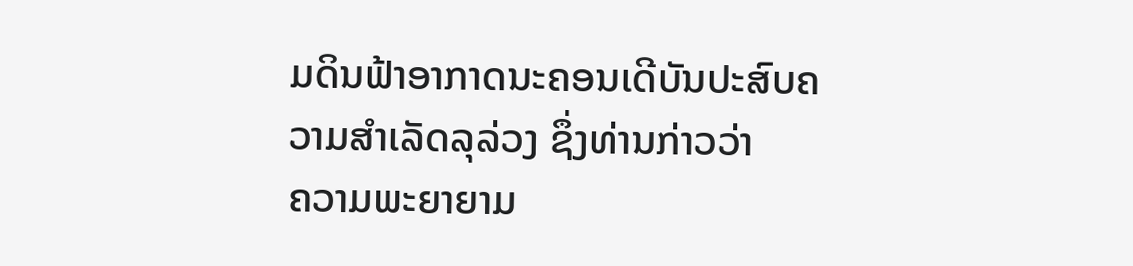ມດິນຟ້າອາກາດນະຄອນເດີບັນປະສົບຄວາມສຳເລັດລຸລ່ວງ ຊຶ່ງທ່ານກ່າວວ່າ
ຄວາມພະຍາຍາມ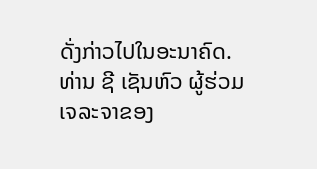ດັ່ງກ່າວໄປໃນອະນາຄົດ.
ທ່ານ ຊີ ເຊັນຫົວ ຜູ້ຮ່ວມເຈລະຈາຂອງ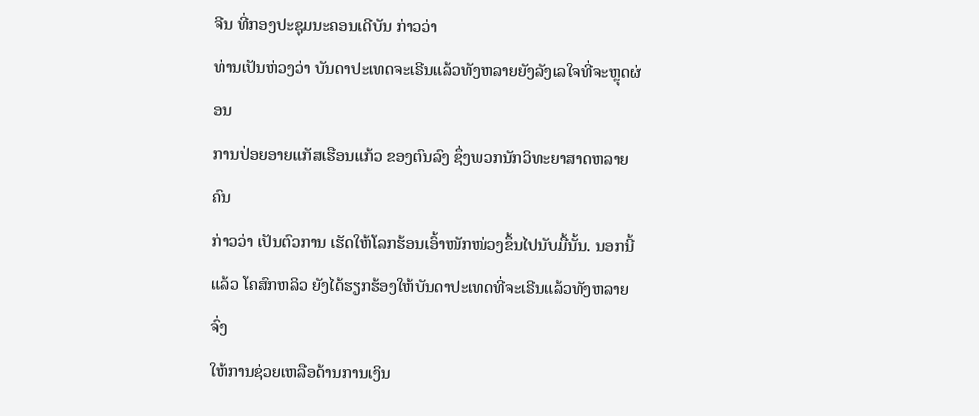ຈີນ ທີ່ກອງປະຊຸມນະຄອນເດີບັນ ກ່າວວ່າ
ທ່ານເປັນຫ່ວງວ່າ ບັນດາປະເທດຈະເຣີນແລ້ວທັງຫລາຍຍັງລັງເລໃຈທີ່ຈະຫຼຸດຜ່ອນ
ການປ່ອຍອາຍແກັສເຮືອນແກ້ວ ຂອງຕົນລົງ ຊຶ່ງພວກນັກວິທະຍາສາດຫລາຍຄົນ
ກ່າວວ່າ ເປັນຕົວການ ເຮັດໃຫ້ໂລກຮ້ອນເອົ້າໜັກໜ່ວງຂຶ້ນໄປນັບມື້ນັ້ນ. ນອກນີ້
ແລ້ວ ໂຄສົກຫລິວ ຍັງໄດ້ຮຽກຮ້ອງໃຫ້ບັນດາປະເທດທີ່ຈະເຣີນແລ້ວທັງຫລາຍຈົ່ງ
ໃຫ້ການຊ່ວຍເຫລືອດ້ານການເງິນ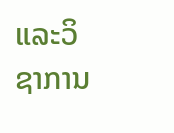ແລະວິຊາການ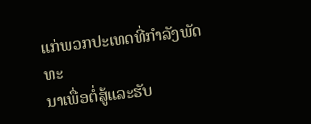ແກ່ພວກປະເທດທີ່ກໍາລັງພັດທະ
ນາເພື່ອຕໍ່ສູ້ແລະຮັບ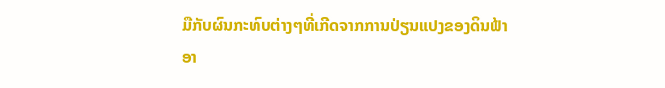ມືກັບຜົນກະທົບຕ່າງໆທີ່ເກີດຈາກການປ່ຽນແປງຂອງດິນຟ້າອາ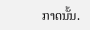ກາດນັ້ນ.